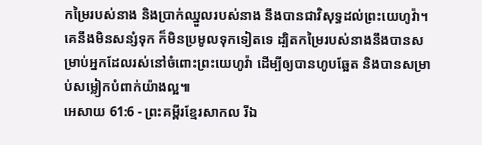កម្រៃរបស់នាង និងប្រាក់ឈ្នួលរបស់នាង នឹងបានជាវិសុទ្ធដល់ព្រះយេហូវ៉ា។ គេនឹងមិនសន្សំទុក ក៏មិនប្រមូលទុកទៀតទេ ដ្បិតកម្រៃរបស់នាងនឹងបានសម្រាប់អ្នកដែលរស់នៅចំពោះព្រះយេហូវ៉ា ដើម្បីឲ្យបានហូបឆ្អែត និងបានសម្រាប់សម្លៀកបំពាក់យ៉ាងល្អ៕
អេសាយ 61:6 - ព្រះគម្ពីរខ្មែរសាកល រីឯ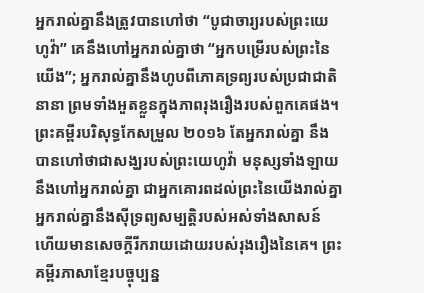អ្នករាល់គ្នានឹងត្រូវបានហៅថា “បូជាចារ្យរបស់ព្រះយេហូវ៉ា” គេនឹងហៅអ្នករាល់គ្នាថា “អ្នកបម្រើរបស់ព្រះនៃយើង”; អ្នករាល់គ្នានឹងហូបពីភោគទ្រព្យរបស់ប្រជាជាតិនានា ព្រមទាំងអួតខ្លួនក្នុងភាពរុងរឿងរបស់ពួកគេផង។ ព្រះគម្ពីរបរិសុទ្ធកែសម្រួល ២០១៦ តែអ្នករាល់គ្នា នឹងបានហៅថាជាសង្ឃរបស់ព្រះយេហូវ៉ា មនុស្សទាំងឡាយនឹងហៅអ្នករាល់គ្នា ជាអ្នកគោរពដល់ព្រះនៃយើងរាល់គ្នា អ្នករាល់គ្នានឹងស៊ីទ្រព្យសម្បត្តិរបស់អស់ទាំងសាសន៍ ហើយមានសេចក្ដីរីករាយដោយរបស់រុងរឿងនៃគេ។ ព្រះគម្ពីរភាសាខ្មែរបច្ចុប្បន្ន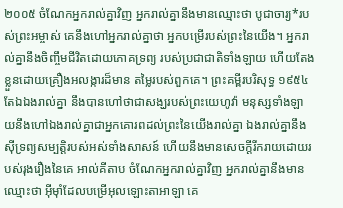២០០៥ ចំណែកអ្នករាល់គ្នាវិញ អ្នករាល់គ្នានឹងមានឈ្មោះថា បូជាចារ្យ*របស់ព្រះអម្ចាស់ គេនឹងហៅអ្នករាល់គ្នាថា អ្នកបម្រើរបស់ព្រះនៃយើង។ អ្នករាល់គ្នានឹងចិញ្ចឹមជីវិតដោយភោគទ្រព្យ របស់ប្រជាជាតិទាំងឡាយ ហើយតែងខ្លួនដោយគ្រឿងអលង្ការដ៏មាន តម្លៃរបស់ពួកគេ។ ព្រះគម្ពីរបរិសុទ្ធ ១៩៥៤ តែឯឯងរាល់គ្នា នឹងបានហៅថាជាសង្ឃរបស់ព្រះយេហូវ៉ា មនុស្សទាំងឡាយនឹងហៅឯងរាល់គ្នាជាអ្នកគោរពដល់ព្រះនៃយើងរាល់គ្នា ឯងរាល់គ្នានឹងស៊ីទ្រព្យសម្បត្តិរបស់អស់ទាំងសាសន៍ ហើយនឹងមានសេចក្ដីរីករាយដោយរបស់រុងរឿងនៃគេ អាល់គីតាប ចំណែកអ្នករាល់គ្នាវិញ អ្នករាល់គ្នានឹងមានឈ្មោះថា អ៊ីមុាំដែលបម្រើអុលឡោះតាអាឡា គេ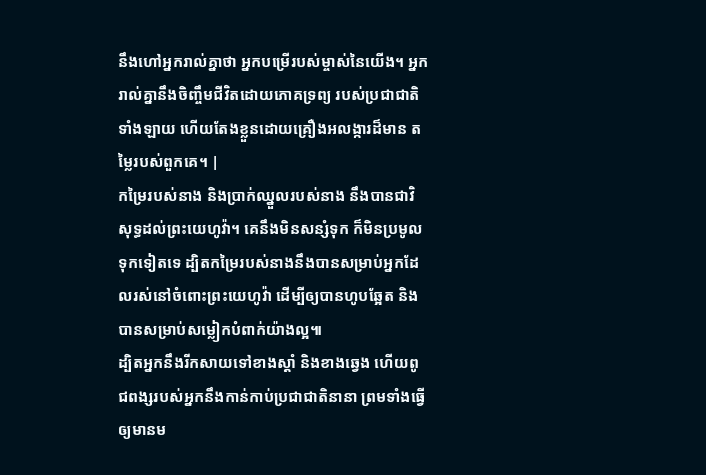នឹងហៅអ្នករាល់គ្នាថា អ្នកបម្រើរបស់ម្ចាស់នៃយើង។ អ្នករាល់គ្នានឹងចិញ្ចឹមជីវិតដោយភោគទ្រព្យ របស់ប្រជាជាតិទាំងឡាយ ហើយតែងខ្លួនដោយគ្រឿងអលង្ការដ៏មាន តម្លៃរបស់ពួកគេ។ |
កម្រៃរបស់នាង និងប្រាក់ឈ្នួលរបស់នាង នឹងបានជាវិសុទ្ធដល់ព្រះយេហូវ៉ា។ គេនឹងមិនសន្សំទុក ក៏មិនប្រមូលទុកទៀតទេ ដ្បិតកម្រៃរបស់នាងនឹងបានសម្រាប់អ្នកដែលរស់នៅចំពោះព្រះយេហូវ៉ា ដើម្បីឲ្យបានហូបឆ្អែត និងបានសម្រាប់សម្លៀកបំពាក់យ៉ាងល្អ៕
ដ្បិតអ្នកនឹងរីកសាយទៅខាងស្ដាំ និងខាងឆ្វេង ហើយពូជពង្សរបស់អ្នកនឹងកាន់កាប់ប្រជាជាតិនានា ព្រមទាំងធ្វើឲ្យមានម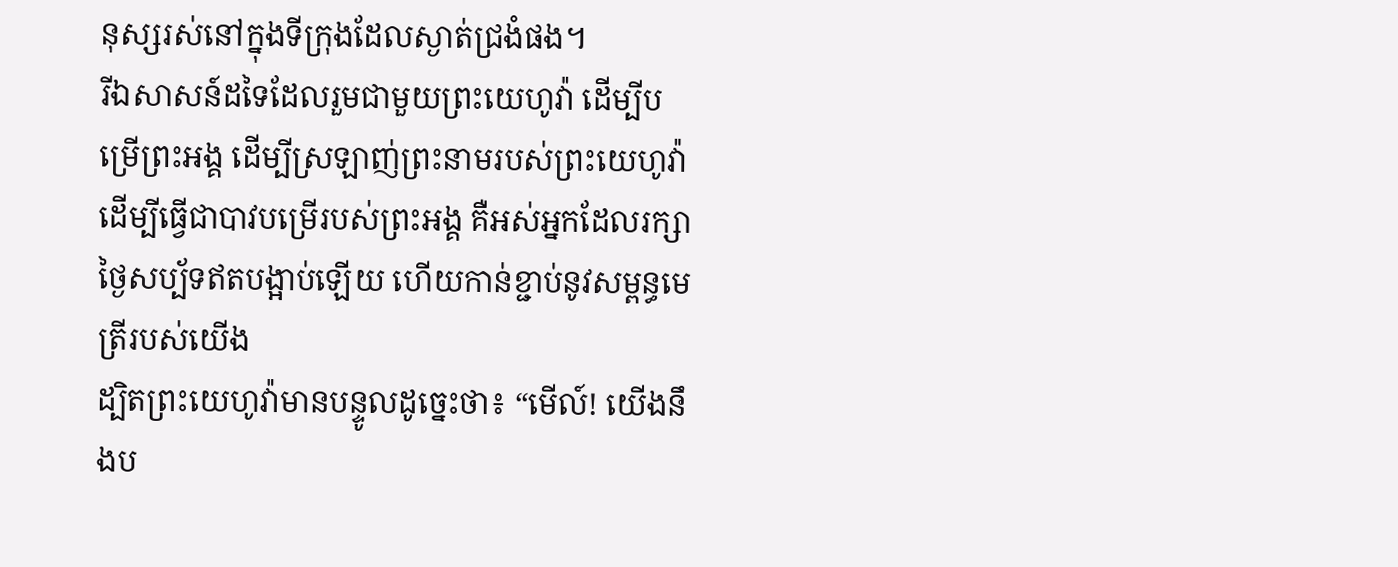នុស្សរស់នៅក្នុងទីក្រុងដែលស្ងាត់ជ្រងំផង។
រីឯសាសន៍ដទៃដែលរួមជាមួយព្រះយេហូវ៉ា ដើម្បីបម្រើព្រះអង្គ ដើម្បីស្រឡាញ់ព្រះនាមរបស់ព្រះយេហូវ៉ា ដើម្បីធ្វើជាបាវបម្រើរបស់ព្រះអង្គ គឺអស់អ្នកដែលរក្សាថ្ងៃសប្ប័ទឥតបង្អាប់ឡើយ ហើយកាន់ខ្ជាប់នូវសម្ពន្ធមេត្រីរបស់យើង
ដ្បិតព្រះយេហូវ៉ាមានបន្ទូលដូច្នេះថា៖ “មើល៍! យើងនឹងប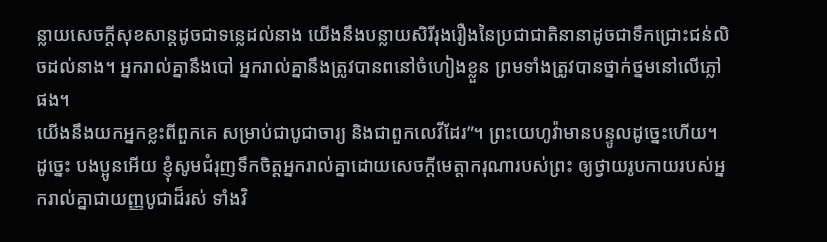ន្លាយសេចក្ដីសុខសាន្តដូចជាទន្លេដល់នាង យើងនឹងបន្លាយសិរីរុងរឿងនៃប្រជាជាតិនានាដូចជាទឹកជ្រោះជន់លិចដល់នាង។ អ្នករាល់គ្នានឹងបៅ អ្នករាល់គ្នានឹងត្រូវបានពនៅចំហៀងខ្លួន ព្រមទាំងត្រូវបានថ្នាក់ថ្នមនៅលើភ្លៅផង។
យើងនឹងយកអ្នកខ្លះពីពួកគេ សម្រាប់ជាបូជាចារ្យ និងជាពួកលេវីដែរ”។ ព្រះយេហូវ៉ាមានបន្ទូលដូច្នេះហើយ។
ដូច្នេះ បងប្អូនអើយ ខ្ញុំសូមជំរុញទឹកចិត្តអ្នករាល់គ្នាដោយសេចក្ដីមេត្តាករុណារបស់ព្រះ ឲ្យថ្វាយរូបកាយរបស់អ្នករាល់គ្នាជាយញ្ញបូជាដ៏រស់ ទាំងវិ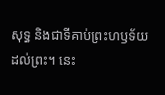សុទ្ធ និងជាទីគាប់ព្រះហឫទ័យដល់ព្រះ។ នេះ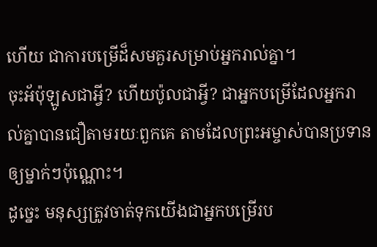ហើយ ជាការបម្រើដ៏សមគួរសម្រាប់អ្នករាល់គ្នា។
ចុះអ័ប៉ុឡូសជាអ្វី? ហើយប៉ូលជាអ្វី? ជាអ្នកបម្រើដែលអ្នករាល់គ្នាបានជឿតាមរយៈពួកគេ តាមដែលព្រះអម្ចាស់បានប្រទានឲ្យម្នាក់ៗប៉ុណ្ណោះ។
ដូច្នេះ មនុស្សត្រូវចាត់ទុកយើងជាអ្នកបម្រើរប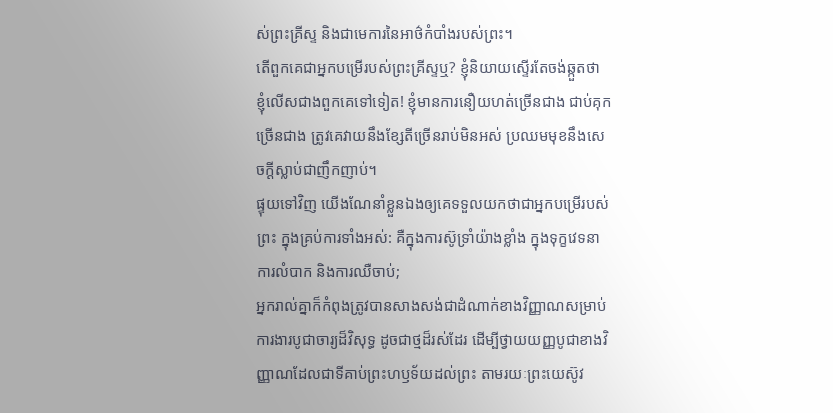ស់ព្រះគ្រីស្ទ និងជាមេការនៃអាថ៌កំបាំងរបស់ព្រះ។
តើពួកគេជាអ្នកបម្រើរបស់ព្រះគ្រីស្ទឬ? ខ្ញុំនិយាយស្ទើរតែចង់ឆ្កួតថា ខ្ញុំលើសជាងពួកគេទៅទៀត! ខ្ញុំមានការនឿយហត់ច្រើនជាង ជាប់គុកច្រើនជាង ត្រូវគេវាយនឹងខ្សែតីច្រើនរាប់មិនអស់ ប្រឈមមុខនឹងសេចក្ដីស្លាប់ជាញឹកញាប់។
ផ្ទុយទៅវិញ យើងណែនាំខ្លួនឯងឲ្យគេទទួលយកថាជាអ្នកបម្រើរបស់ព្រះ ក្នុងគ្រប់ការទាំងអស់: គឺក្នុងការស៊ូទ្រាំយ៉ាងខ្លាំង ក្នុងទុក្ខវេទនា ការលំបាក និងការឈឺចាប់;
អ្នករាល់គ្នាក៏កំពុងត្រូវបានសាងសង់ជាដំណាក់ខាងវិញ្ញាណសម្រាប់ការងារបូជាចារ្យដ៏វិសុទ្ធ ដូចជាថ្មដ៏រស់ដែរ ដើម្បីថ្វាយយញ្ញបូជាខាងវិញ្ញាណដែលជាទីគាប់ព្រះហឫទ័យដល់ព្រះ តាមរយៈព្រះយេស៊ូវ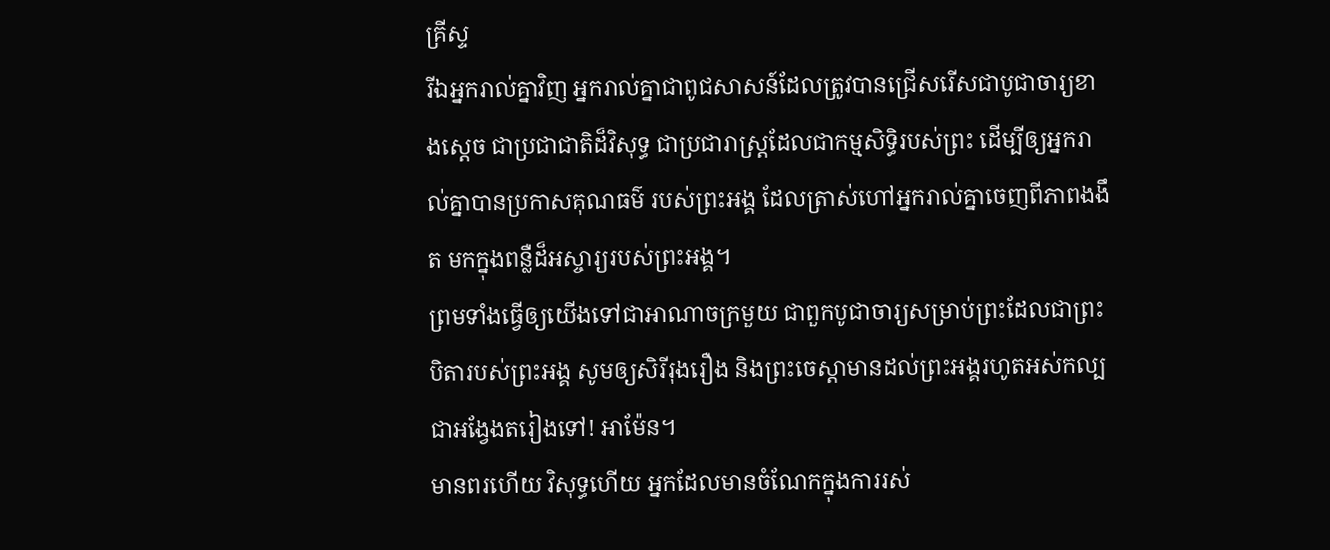គ្រីស្ទ
រីឯអ្នករាល់គ្នាវិញ អ្នករាល់គ្នាជាពូជសាសន៍ដែលត្រូវបានជ្រើសរើសជាបូជាចារ្យខាងស្ដេច ជាប្រជាជាតិដ៏វិសុទ្ធ ជាប្រជារាស្ត្រដែលជាកម្មសិទ្ធិរបស់ព្រះ ដើម្បីឲ្យអ្នករាល់គ្នាបានប្រកាសគុណធម៌ របស់ព្រះអង្គ ដែលត្រាស់ហៅអ្នករាល់គ្នាចេញពីភាពងងឹត មកក្នុងពន្លឺដ៏អស្ចារ្យរបស់ព្រះអង្គ។
ព្រមទាំងធ្វើឲ្យយើងទៅជាអាណាចក្រមួយ ជាពួកបូជាចារ្យសម្រាប់ព្រះដែលជាព្រះបិតារបស់ព្រះអង្គ សូមឲ្យសិរីរុងរឿង និងព្រះចេស្ដាមានដល់ព្រះអង្គរហូតអស់កល្បជាអង្វែងតរៀងទៅ! អាម៉ែន។
មានពរហើយ វិសុទ្ធហើយ អ្នកដែលមានចំណែកក្នុងការរស់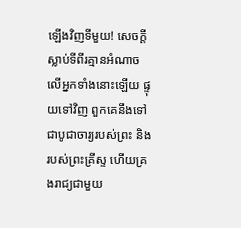ឡើងវិញទីមួយ! សេចក្ដីស្លាប់ទីពីរគ្មានអំណាចលើអ្នកទាំងនោះឡើយ ផ្ទុយទៅវិញ ពួកគេនឹងទៅជាបូជាចារ្យរបស់ព្រះ និងរបស់ព្រះគ្រីស្ទ ហើយគ្រងរាជ្យជាមួយ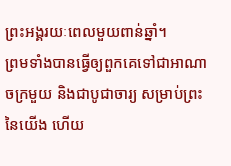ព្រះអង្គរយៈពេលមួយពាន់ឆ្នាំ។
ព្រមទាំងបានធ្វើឲ្យពួកគេទៅជាអាណាចក្រមួយ និងជាបូជាចារ្យ សម្រាប់ព្រះនៃយើង ហើយ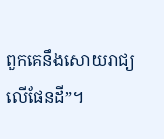ពួកគេនឹងសោយរាជ្យលើផែនដី”។